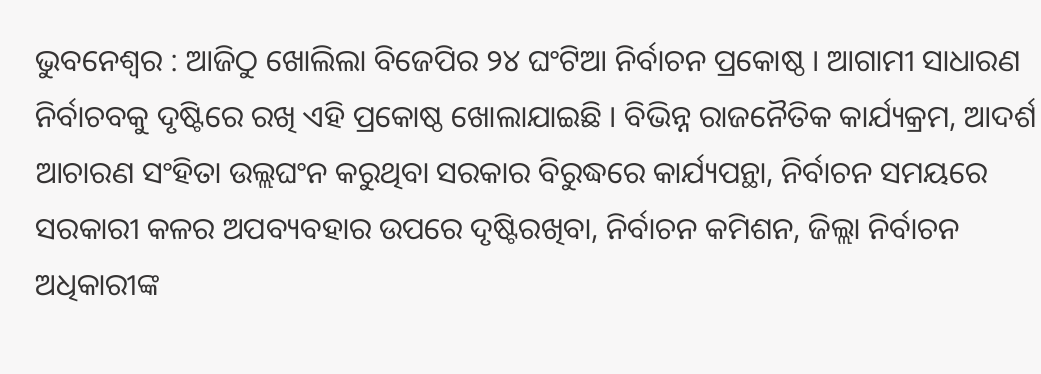ଭୁବନେଶ୍ୱର : ଆଜିଠୁ ଖୋଲିଲା ବିଜେପିର ୨୪ ଘଂଟିଆ ନିର୍ବାଚନ ପ୍ରକୋଷ୍ଠ । ଆଗାମୀ ସାଧାରଣ ନିର୍ବାଚବକୁ ଦୃଷ୍ଟିରେ ରଖି ଏହି ପ୍ରକୋଷ୍ଠ ଖୋଲାଯାଇଛି । ବିଭିନ୍ନ ରାଜନୈତିକ କାର୍ଯ୍ୟକ୍ରମ, ଆଦର୍ଶ ଆଚାରଣ ସଂହିତା ଉଲ୍ଲଘଂନ କରୁଥିବା ସରକାର ବିରୁଦ୍ଧରେ କାର୍ଯ୍ୟପନ୍ଥା, ନିର୍ବାଚନ ସମୟରେ ସରକାରୀ କଳର ଅପବ୍ୟବହାର ଉପରେ ଦୃଷ୍ଟିରଖିବା, ନିର୍ବାଚନ କମିଶନ, ଜିଲ୍ଲା ନିର୍ବାଚନ ଅଧିକାରୀଙ୍କ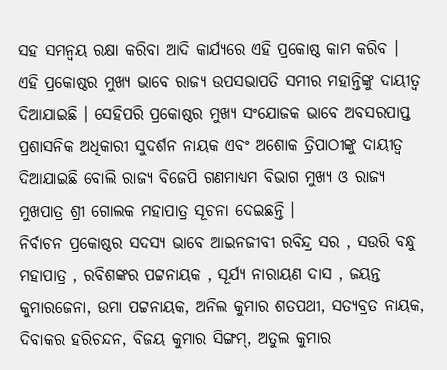ସହ ସମନ୍ୱୟ ରକ୍ଷା କରିବା ଆଦି କାର୍ଯ୍ୟରେ ଏହି ପ୍ରକୋଷ୍ଠ କାମ କରିବ ।
ଏହି ପ୍ରକୋଷ୍ଠର ମୁଖ୍ୟ ଭାବେ ରାଜ୍ୟ ଉପସଭାପତି ସମୀର ମହାନ୍ତିଙ୍କୁ ଦାୟୀତ୍ୱ ଦିଆଯାଇଛି । ସେହିପରି ପ୍ରକୋଷ୍ଠର ମୁଖ୍ୟ ସଂଯୋଜକ ଭାବେ ଅବସରପାପ୍ତ ପ୍ରଶାସନିକ ଅଧିକାରୀ ସୁଦର୍ଶନ ନାୟକ ଏବଂ ଅଶୋକ ତ୍ରିପାଠୀଙ୍କୁ ଦାୟୀତ୍ୱ ଦିଆଯାଇଛି ବୋଲି ରାଜ୍ୟ ବିଜେପି ଗଣମାଧ୍ୟମ ବିଭାଗ ମୁଖ୍ୟ ଓ ରାଜ୍ୟ ମୁଖପାତ୍ର ଶ୍ରୀ ଗୋଲକ ମହାପାତ୍ର ସୂଚନା ଦେଇଛନ୍ତି ।
ନିର୍ବାଚନ ପ୍ରକୋଷ୍ଠର ସଦସ୍ୟ ଭାବେ ଆଇନଜୀବୀ ରବିନ୍ଦ୍ର ସର , ସଉରି ବନ୍ଧୁ ମହାପାତ୍ର , ରବିଶଙ୍କର ପଟ୍ଟନାୟକ , ସୂର୍ଯ୍ୟ ନାରାୟଣ ଦାସ , ଜୟନ୍ତ କୁମାରଜେନା, ଉମା ପଟ୍ଟନାୟକ, ଅନିଲ କୁମାର ଶତପଥୀ, ସତ୍ୟବ୍ରତ ନାୟକ, ଦିବାକର ହରିଚନ୍ଦନ, ବିଜୟ କୁମାର ସିଙ୍ଗମ୍, ଅତୁଲ କୁମାର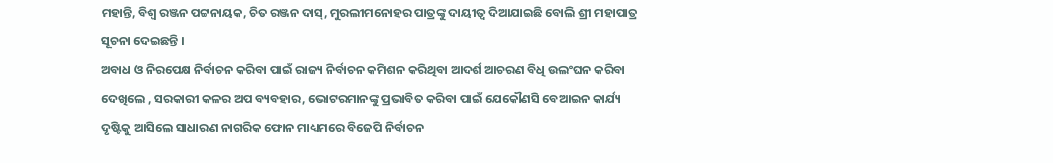ମହାନ୍ତି, ବିଶ୍ୱ ରଞ୍ଜନ ପଟ୍ଟନାୟକ, ଚିତ ରଞ୍ଜନ ଦାସ୍, ମୁରଲୀମନୋହର ପାତ୍ରଙ୍କୁ ଦାୟୀତ୍ୱ ଦିଆଯାଇଛି ବୋଲି ଶ୍ରୀ ମହାପାତ୍ର ସୂଚନା ଦେଇଛନ୍ତି ।
ଅବାଧ ଓ ନିରପେକ୍ଷ ନିର୍ବାଚନ କରିବା ପାଇଁ ରାଜ୍ୟ ନିର୍ବାଚନ କମିଶନ କରିଥିବା ଆଦର୍ଶ ଆଚରଣ ବିଧି ଉଲଂଘନ କରିବା ଦେଖିଲେ , ସରକାରୀ କଳର ଅପ ବ୍ୟବହାର, ଭୋଟରମାନଙ୍କୁ ପ୍ରଭାବିତ କରିବା ପାଇଁ ଯେକୌଣସି ବେଆଇନ କାର୍ଯ୍ୟ ଦୃଷ୍ଟିକୁ ଆସିଲେ ସାଧାରଣ ନାଗରିକ ଫୋନ ମାଧ୍ୟମରେ ବିଜେପି ନିର୍ବାଚନ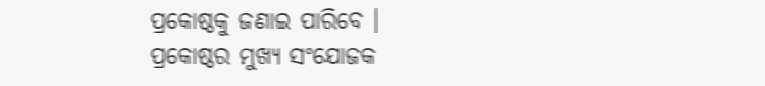ପ୍ରକୋଷ୍ଠକୁ ଜଣାଇ ପାରିବେ । ପ୍ରକୋଷ୍ଠର ମୁଖ୍ୟ ସଂଯୋଜକ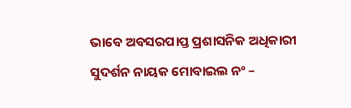ଭାବେ ଅବସରପାପ୍ତ ପ୍ରଶାସନିକ ଅଧିକାରୀ ସୁଦର୍ଶନ ନାୟକ ମୋବାଇଲ ନଂ –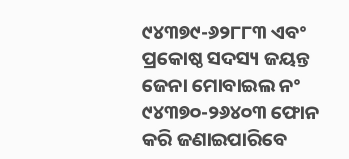୯୪୩୭୯-୬୨୮୮୩ ଏବଂ ପ୍ରକୋଷ୍ଠ ସଦସ୍ୟ ଜୟନ୍ତ ଜେନା ମୋବାଇଲ ନଂ ୯୪୩୭୦-୨୬୪୦୩ ଫୋନ କରି ଜଣାଇପାରିବେ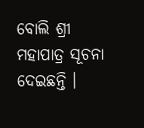ବୋଲି ଶ୍ରୀ ମହାପାତ୍ର ସୂଚନା ଦେଇଛନ୍ତି ।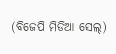(ବିଜେପି ମିଡିଆ ସେଲ୍)